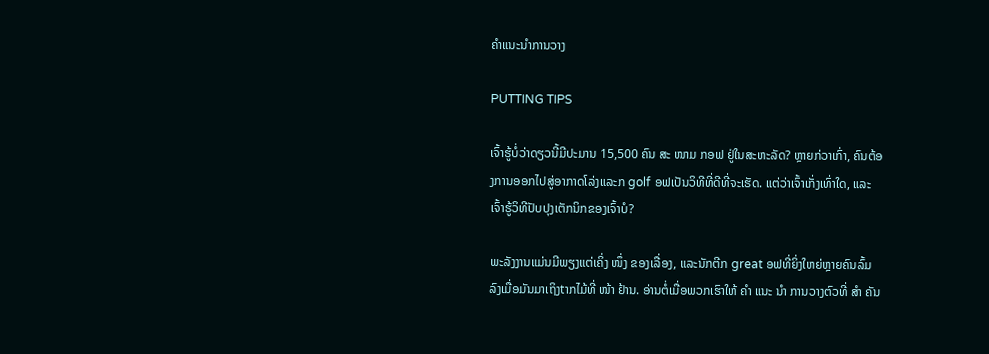ຄໍາແນະນໍາການວາງ

PUTTING TIPS

ເຈົ້າຮູ້ບໍ່ວ່າດຽວນີ້ມີປະມານ 15,500 ຄົນ ສະ ໜາມ ກອຟ ຢູ່ໃນສະຫະລັດ? ຫຼາຍກ່ວາເກົ່າ, ຄົນຕ້ອງການອອກໄປສູ່ອາກາດໂລ່ງແລະກ golf ອຟເປັນວິທີທີ່ດີທີ່ຈະເຮັດ. ແຕ່ວ່າເຈົ້າເກັ່ງເທົ່າໃດ, ແລະເຈົ້າຮູ້ວິທີປັບປຸງເຕັກນິກຂອງເຈົ້າບໍ?

ພະລັງງານແມ່ນມີພຽງແຕ່ເຄິ່ງ ໜຶ່ງ ຂອງເລື່ອງ, ແລະນັກຕີກ great ອຟທີ່ຍິ່ງໃຫຍ່ຫຼາຍຄົນລົ້ມລົງເມື່ອມັນມາເຖິງtາກໄມ້ທີ່ ໜ້າ ຢ້ານ. ອ່ານຕໍ່ເມື່ອພວກເຮົາໃຫ້ ຄຳ ແນະ ນຳ ການວາງຕົວທີ່ ສຳ ຄັນ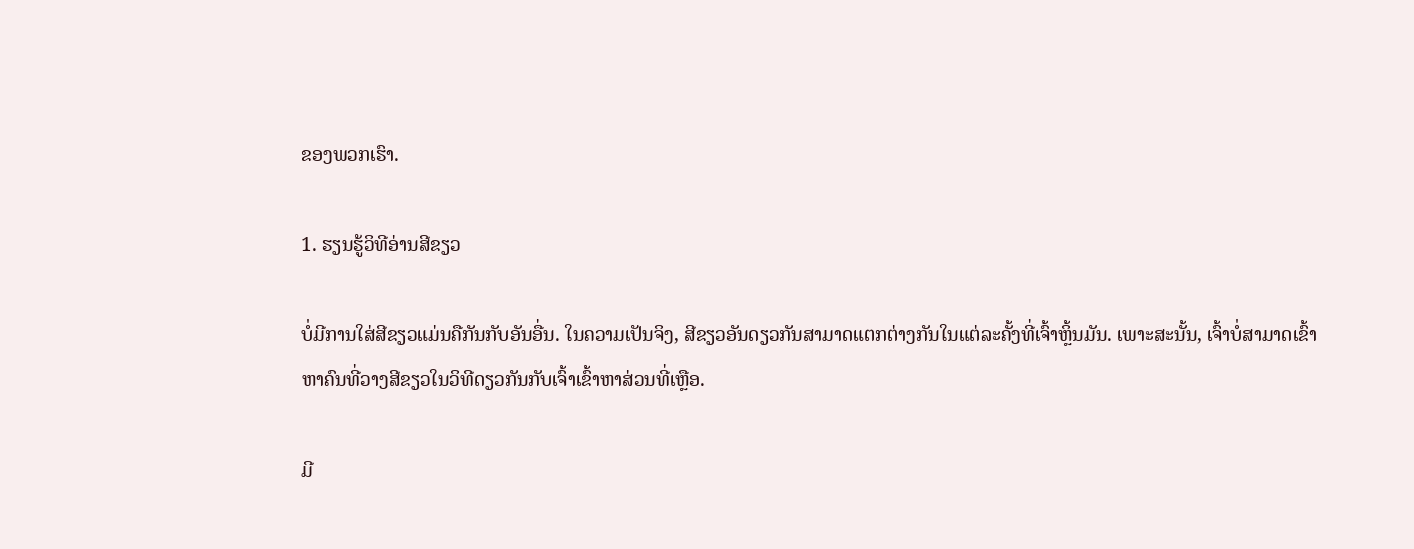ຂອງພວກເຮົາ.

1. ຮຽນຮູ້ວິທີອ່ານສີຂຽວ

ບໍ່ມີການໃສ່ສີຂຽວແມ່ນຄືກັນກັບອັນອື່ນ. ໃນຄວາມເປັນຈິງ, ສີຂຽວອັນດຽວກັນສາມາດແຕກຕ່າງກັນໃນແຕ່ລະຄັ້ງທີ່ເຈົ້າຫຼິ້ນມັນ. ເພາະສະນັ້ນ, ເຈົ້າບໍ່ສາມາດເຂົ້າຫາຄົນທີ່ວາງສີຂຽວໃນວິທີດຽວກັນກັບເຈົ້າເຂົ້າຫາສ່ວນທີ່ເຫຼືອ.

ມີ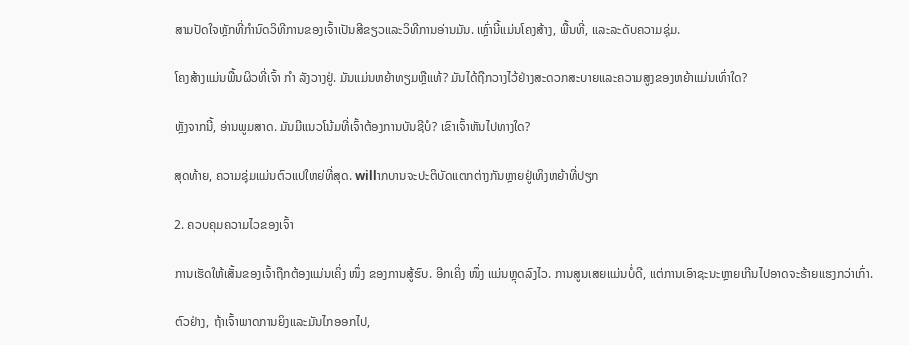ສາມປັດໃຈຫຼັກທີ່ກໍານົດວິທີການຂອງເຈົ້າເປັນສີຂຽວແລະວິທີການອ່ານມັນ. ເຫຼົ່ານີ້ແມ່ນໂຄງສ້າງ, ພື້ນທີ່, ແລະລະດັບຄວາມຊຸ່ມ.

ໂຄງສ້າງແມ່ນພື້ນຜິວທີ່ເຈົ້າ ກຳ ລັງວາງຢູ່. ມັນແມ່ນຫຍ້າທຽມຫຼືແທ້? ມັນໄດ້ຖືກວາງໄວ້ຢ່າງສະດວກສະບາຍແລະຄວາມສູງຂອງຫຍ້າແມ່ນເທົ່າໃດ?

ຫຼັງຈາກນີ້, ອ່ານພູມສາດ. ມັນມີແນວໂນ້ມທີ່ເຈົ້າຕ້ອງການບັນຊີບໍ? ເຂົາເຈົ້າຫັນໄປທາງໃດ?

ສຸດທ້າຍ, ຄວາມຊຸ່ມແມ່ນຕົວແປໃຫຍ່ທີ່ສຸດ. willາກບານຈະປະຕິບັດແຕກຕ່າງກັນຫຼາຍຢູ່ເທິງຫຍ້າທີ່ປຽກ

2. ຄວບຄຸມຄວາມໄວຂອງເຈົ້າ

ການເຮັດໃຫ້ເສັ້ນຂອງເຈົ້າຖືກຕ້ອງແມ່ນເຄິ່ງ ໜຶ່ງ ຂອງການສູ້ຮົບ. ອີກເຄິ່ງ ໜຶ່ງ ແມ່ນຫຼຸດລົງໄວ. ການສູນເສຍແມ່ນບໍ່ດີ, ແຕ່ການເອົາຊະນະຫຼາຍເກີນໄປອາດຈະຮ້າຍແຮງກວ່າເກົ່າ.

ຕົວຢ່າງ, ຖ້າເຈົ້າພາດການຍິງແລະມັນໄກອອກໄປ,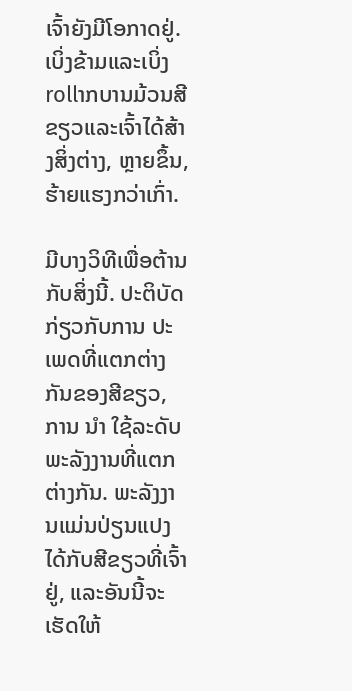ເຈົ້າຍັງມີໂອກາດຢູ່. ເບິ່ງຂ້າມແລະເບິ່ງrollາກບານມ້ວນສີຂຽວແລະເຈົ້າໄດ້ສ້າງສິ່ງຕ່າງ, ຫຼາຍຂຶ້ນ, ຮ້າຍແຮງກວ່າເກົ່າ.

ມີບາງວິທີເພື່ອຕ້ານກັບສິ່ງນີ້. ປະຕິບັດກ່ຽວກັບການ ປະເພດທີ່ແຕກຕ່າງກັນຂອງສີຂຽວ, ການ ນຳ ໃຊ້ລະດັບພະລັງງານທີ່ແຕກຕ່າງກັນ. ພະລັງງານແມ່ນປ່ຽນແປງໄດ້ກັບສີຂຽວທີ່ເຈົ້າຢູ່, ແລະອັນນີ້ຈະເຮັດໃຫ້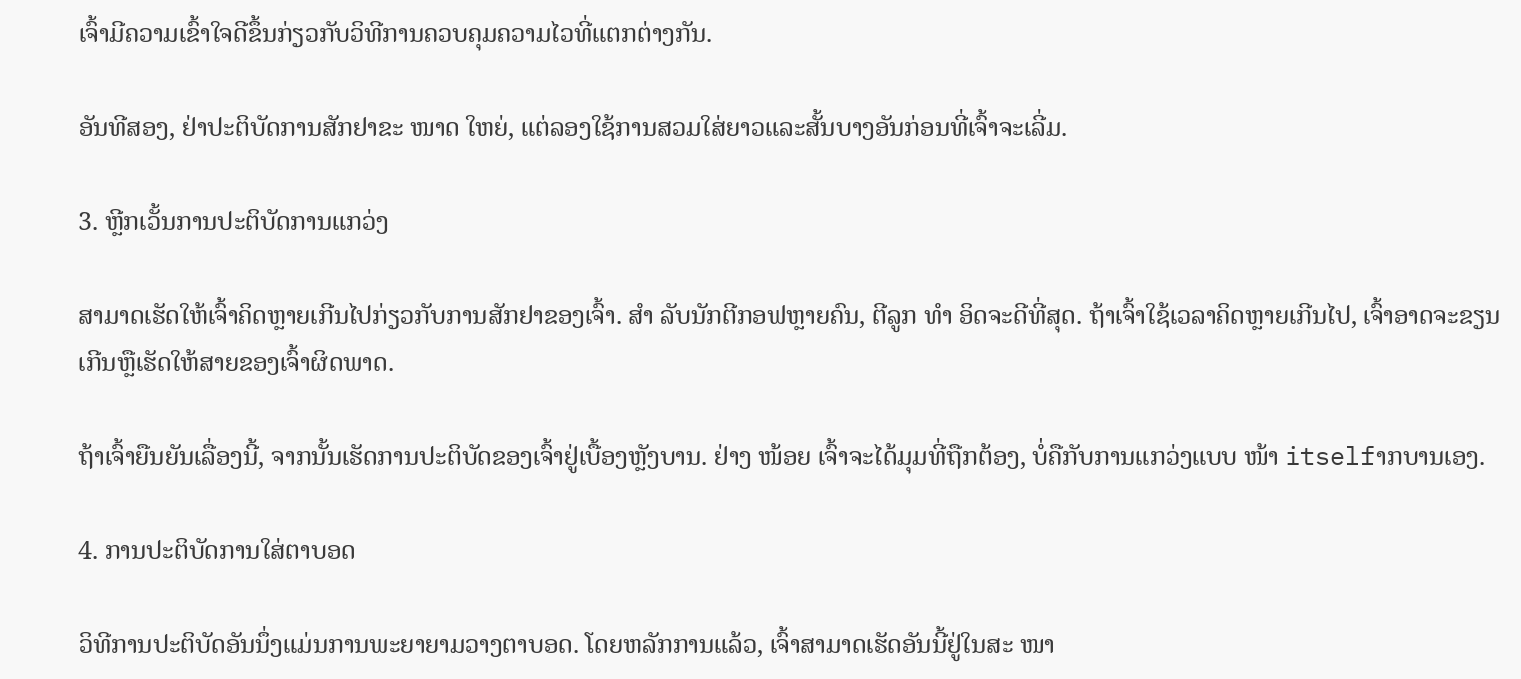ເຈົ້າມີຄວາມເຂົ້າໃຈດີຂຶ້ນກ່ຽວກັບວິທີການຄວບຄຸມຄວາມໄວທີ່ແຕກຕ່າງກັນ.

ອັນທີສອງ, ຢ່າປະຕິບັດການສັກຢາຂະ ໜາດ ໃຫຍ່, ແຕ່ລອງໃຊ້ການສວມໃສ່ຍາວແລະສັ້ນບາງອັນກ່ອນທີ່ເຈົ້າຈະເລີ່ມ.

3. ຫຼີກເວັ້ນການປະຕິບັດການແກວ່ງ

ສາມາດເຮັດໃຫ້ເຈົ້າຄິດຫຼາຍເກີນໄປກ່ຽວກັບການສັກຢາຂອງເຈົ້າ. ສຳ ລັບນັກຕີກອຟຫຼາຍຄົນ, ຕີລູກ ທຳ ອິດຈະດີທີ່ສຸດ. ຖ້າເຈົ້າໃຊ້ເວລາຄິດຫຼາຍເກີນໄປ, ເຈົ້າອາດຈະຂຽນເກີນຫຼືເຮັດໃຫ້ສາຍຂອງເຈົ້າຜິດພາດ.

ຖ້າເຈົ້າຍືນຍັນເລື່ອງນີ້, ຈາກນັ້ນເຮັດການປະຕິບັດຂອງເຈົ້າຢູ່ເບື້ອງຫຼັງບານ. ຢ່າງ ໜ້ອຍ ເຈົ້າຈະໄດ້ມຸມທີ່ຖືກຕ້ອງ, ບໍ່ຄືກັບການແກວ່ງແບບ ໜ້າ itselfາກບານເອງ.

4. ການປະຕິບັດການໃສ່ຕາບອດ

ວິທີການປະຕິບັດອັນນຶ່ງແມ່ນການພະຍາຍາມວາງຕາບອດ. ໂດຍຫລັກການແລ້ວ, ເຈົ້າສາມາດເຮັດອັນນີ້ຢູ່ໃນສະ ໜາ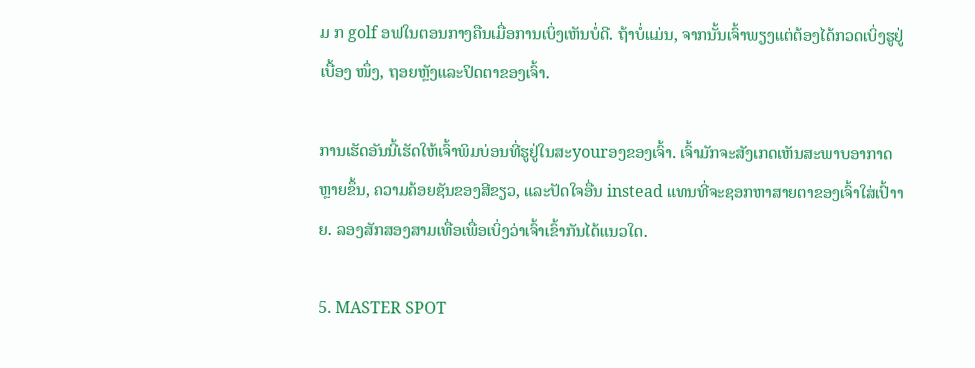ມ ກ golf ອຟໃນຕອນກາງຄືນເມື່ອການເບິ່ງເຫັນບໍ່ດີ. ຖ້າບໍ່ແມ່ນ, ຈາກນັ້ນເຈົ້າພຽງແຕ່ຕ້ອງໄດ້ກວດເບິ່ງຮູຢູ່ເບື້ອງ ໜຶ່ງ, ຖອຍຫຼັງແລະປິດຕາຂອງເຈົ້າ.

ການເຮັດອັນນີ້ເຮັດໃຫ້ເຈົ້າພິມບ່ອນທີ່ຮູຢູ່ໃນສະyourອງຂອງເຈົ້າ. ເຈົ້າມັກຈະສັງເກດເຫັນສະພາບອາກາດຫຼາຍຂຶ້ນ, ຄວາມຄ້ອຍຊັນຂອງສີຂຽວ, ແລະປັດໃຈອື່ນ instead ແທນທີ່ຈະຊອກຫາສາຍຕາຂອງເຈົ້າໃສ່ເປົ້າາຍ. ລອງສັກສອງສາມເທື່ອເພື່ອເບິ່ງວ່າເຈົ້າເຂົ້າກັນໄດ້ແນວໃດ.

5. MASTER SPOT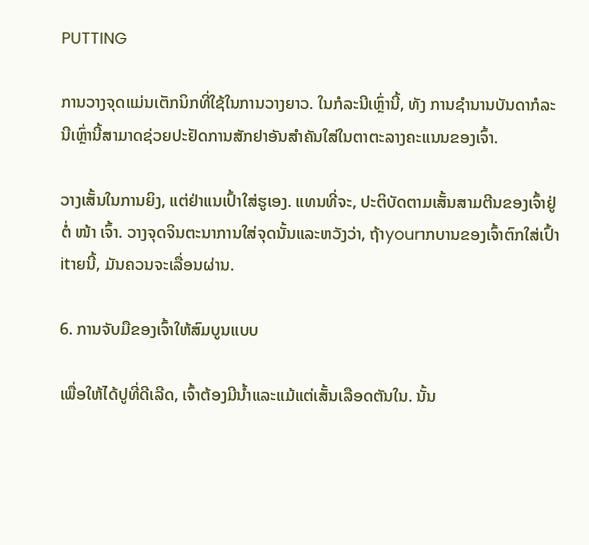PUTTING

ການວາງຈຸດແມ່ນເຕັກນິກທີ່ໃຊ້ໃນການວາງຍາວ. ໃນກໍລະນີເຫຼົ່ານີ້, ທັງ ການຊໍານານບັນດາກໍລະນີເຫຼົ່ານີ້ສາມາດຊ່ວຍປະຢັດການສັກຢາອັນສໍາຄັນໃສ່ໃນຕາຕະລາງຄະແນນຂອງເຈົ້າ.

ວາງເສັ້ນໃນການຍິງ, ແຕ່ຢ່າແນເປົ້າໃສ່ຮູເອງ. ແທນທີ່ຈະ, ປະຕິບັດຕາມເສັ້ນສາມຕີນຂອງເຈົ້າຢູ່ຕໍ່ ໜ້າ ເຈົ້າ. ວາງຈຸດຈິນຕະນາການໃສ່ຈຸດນັ້ນແລະຫວັງວ່າ, ຖ້າyourາກບານຂອງເຈົ້າຕົກໃສ່ເປົ້າitາຍນີ້, ມັນຄວນຈະເລື່ອນຜ່ານ.

6. ການຈັບມືຂອງເຈົ້າໃຫ້ສົມບູນແບບ

ເພື່ອໃຫ້ໄດ້ປູທີ່ດີເລີດ, ເຈົ້າຕ້ອງມີນໍ້າແລະແມ້ແຕ່ເສັ້ນເລືອດຕັນໃນ. ນັ້ນ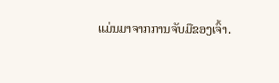ແມ່ນມາຈາກການຈັບມືຂອງເຈົ້າ.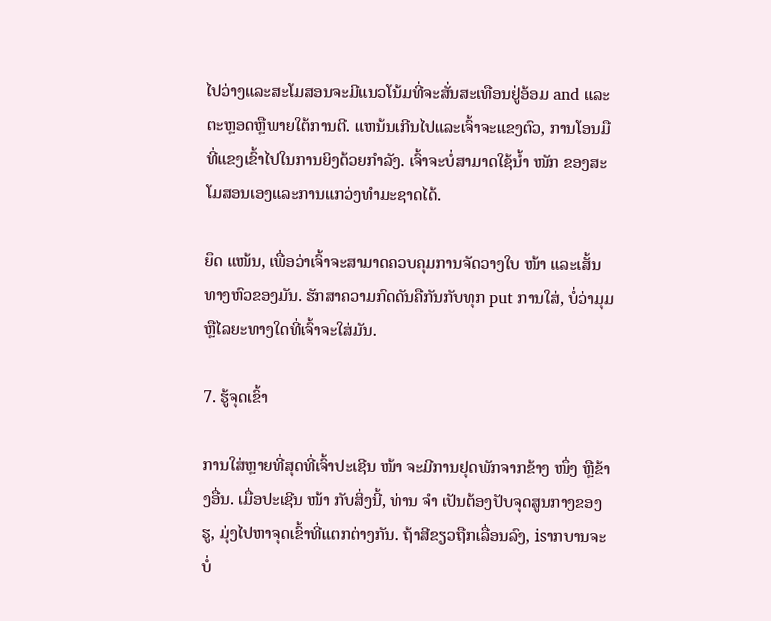ໄປວ່າງແລະສະໂມສອນຈະມີແນວໂນ້ມທີ່ຈະສັ່ນສະເທືອນຢູ່ອ້ອມ and ແລະຕະຫຼອດຫຼືພາຍໃຕ້ການຕີ. ແຫນ້ນເກີນໄປແລະເຈົ້າຈະແຂງຕົວ, ການໂອນມືທີ່ແຂງເຂົ້າໄປໃນການຍິງດ້ວຍກໍາລັງ. ເຈົ້າຈະບໍ່ສາມາດໃຊ້ນໍ້າ ໜັກ ຂອງສະໂມສອນເອງແລະການແກວ່ງທໍາມະຊາດໄດ້.

ຍຶດ ແໜ້ນ, ເພື່ອວ່າເຈົ້າຈະສາມາດຄວບຄຸມການຈັດວາງໃບ ໜ້າ ແລະເສັ້ນທາງຫົວຂອງມັນ. ຮັກສາຄວາມກົດດັນຄືກັນກັບທຸກ put ການໃສ່, ບໍ່ວ່າມຸມຫຼືໄລຍະທາງໃດທີ່ເຈົ້າຈະໃສ່ມັນ.

7. ຮູ້ຈຸດເຂົ້າ

ການໃສ່ຫຼາຍທີ່ສຸດທີ່ເຈົ້າປະເຊີນ ໜ້າ ຈະມີການຢຸດພັກຈາກຂ້າງ ໜຶ່ງ ຫຼືຂ້າງອື່ນ. ເມື່ອປະເຊີນ ໜ້າ ກັບສິ່ງນີ້, ທ່ານ ຈຳ ເປັນຕ້ອງປັບຈຸດສູນກາງຂອງຮູ, ມຸ່ງໄປຫາຈຸດເຂົ້າທີ່ແຕກຕ່າງກັນ. ຖ້າສີຂຽວຖືກເລື່ອນລົງ, isາກບານຈະບໍ່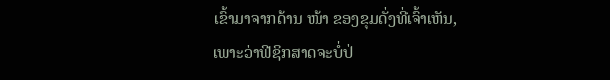ເຂົ້າມາຈາກດ້ານ ໜ້າ ຂອງຂຸມດັ່ງທີ່ເຈົ້າເຫັນ, ເພາະວ່າຟີຊິກສາດຈະບໍ່ປ່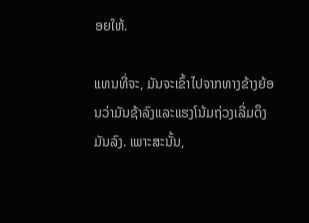ອຍໃຫ້.

ແທນທີ່ຈະ, ມັນຈະເຂົ້າໄປຈາກທາງຂ້າງຍ້ອນວ່າມັນຊ້າລົງແລະແຮງໂນ້ມຖ່ວງເລີ່ມດຶງມັນລົງ. ເພາະສະນັ້ນ,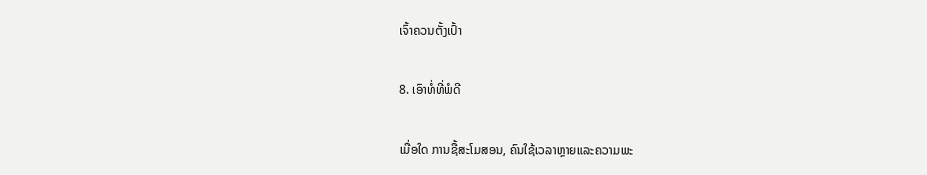ເຈົ້າຄວນຕັ້ງເປົ້າ

8. ເອົາທໍ່ທີ່ພໍດີ

ເມື່ອໃດ ການຊື້ສະໂມສອນ, ຄົນໃຊ້ເວລາຫຼາຍແລະຄວາມພະ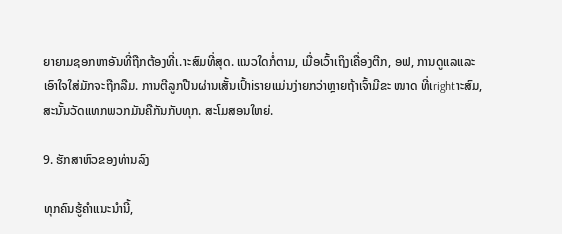ຍາຍາມຊອກຫາອັນທີ່ຖືກຕ້ອງທີ່ເ.າະສົມທີ່ສຸດ. ແນວໃດກໍ່ຕາມ, ເມື່ອເວົ້າເຖິງເຄື່ອງຕີກ, ອຟ, ການດູແລແລະເອົາໃຈໃສ່ມັກຈະຖືກລືມ. ການຕີລູກປືນຜ່ານເສັ້ນເປົ້າisາຍແມ່ນງ່າຍກວ່າຫຼາຍຖ້າເຈົ້າມີຂະ ໜາດ ທີ່ເrightາະສົມ, ສະນັ້ນວັດແທກພວກມັນຄືກັນກັບທຸກ. ສະໂມສອນໃຫຍ່.

9. ຮັກສາຫົວຂອງທ່ານລົງ

ທຸກຄົນຮູ້ຄໍາແນະນໍານີ້,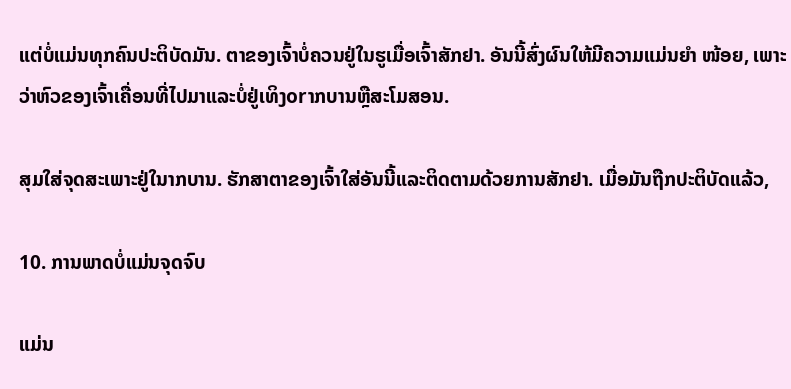ແຕ່ບໍ່ແມ່ນທຸກຄົນປະຕິບັດມັນ. ຕາຂອງເຈົ້າບໍ່ຄວນຢູ່ໃນຮູເມື່ອເຈົ້າສັກຢາ. ອັນນີ້ສົ່ງຜົນໃຫ້ມີຄວາມແມ່ນຍໍາ ໜ້ອຍ, ເພາະວ່າຫົວຂອງເຈົ້າເຄື່ອນທີ່ໄປມາແລະບໍ່ຢູ່ເທິງorາກບານຫຼືສະໂມສອນ.

ສຸມໃສ່ຈຸດສະເພາະຢູ່ໃນາກບານ. ຮັກສາຕາຂອງເຈົ້າໃສ່ອັນນີ້ແລະຕິດຕາມດ້ວຍການສັກຢາ. ເມື່ອມັນຖືກປະຕິບັດແລ້ວ,

10. ການພາດບໍ່ແມ່ນຈຸດຈົບ

ແມ່ນ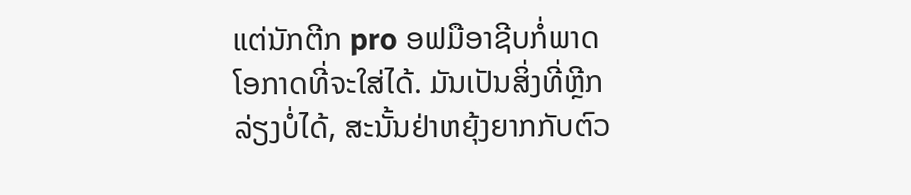ແຕ່ນັກຕີກ pro ອຟມືອາຊີບກໍ່ພາດໂອກາດທີ່ຈະໃສ່ໄດ້. ມັນເປັນສິ່ງທີ່ຫຼີກລ່ຽງບໍ່ໄດ້, ສະນັ້ນຢ່າຫຍຸ້ງຍາກກັບຕົວ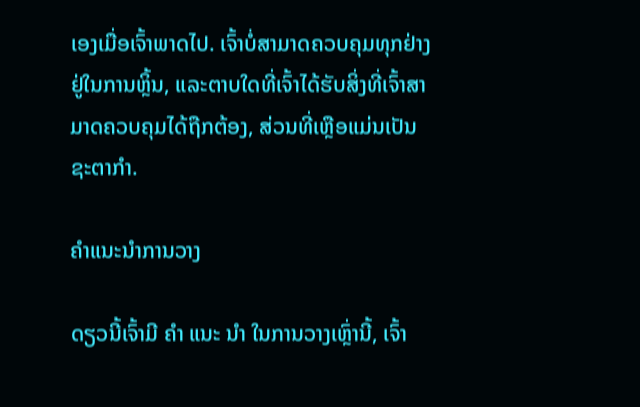ເອງເມື່ອເຈົ້າພາດໄປ. ເຈົ້າບໍ່ສາມາດຄວບຄຸມທຸກຢ່າງຢູ່ໃນການຫຼິ້ນ, ແລະຕາບໃດທີ່ເຈົ້າໄດ້ຮັບສິ່ງທີ່ເຈົ້າສາມາດຄວບຄຸມໄດ້ຖືກຕ້ອງ, ສ່ວນທີ່ເຫຼືອແມ່ນເປັນຊະຕາກໍາ.

ຄໍາແນະນໍາການວາງ

ດຽວນີ້ເຈົ້າມີ ຄຳ ແນະ ນຳ ໃນການວາງເຫຼົ່ານີ້, ເຈົ້າ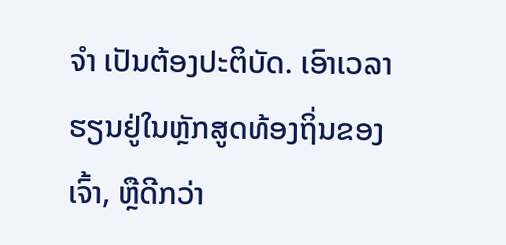ຈຳ ເປັນຕ້ອງປະຕິບັດ. ເອົາເວລາຮຽນຢູ່ໃນຫຼັກສູດທ້ອງຖິ່ນຂອງເຈົ້າ, ຫຼືດີກວ່າ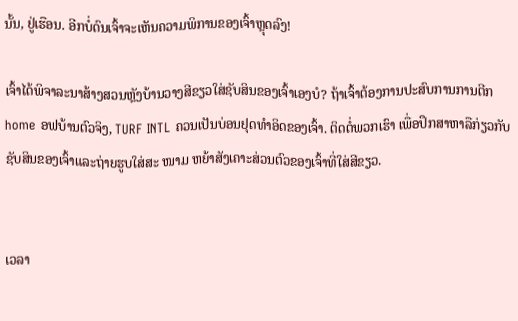ນັ້ນ, ຢູ່ເຮືອນ. ອີກບໍ່ດົນເຈົ້າຈະເຫັນຄວາມພິການຂອງເຈົ້າຫຼຸດລົງ!

ເຈົ້າໄດ້ພິຈາລະນາສ້າງສວນຫຼັງບ້ານວາງສີຂຽວໃສ່ຊັບສິນຂອງເຈົ້າເອງບໍ? ຖ້າເຈົ້າຕ້ອງການປະສົບການການຕີກ home ອຟບ້ານຕົວຈິງ, TURF INTL ຄວນເປັນບ່ອນຢຸດທໍາອິດຂອງເຈົ້າ. ຕິດຕໍ່ພວກເຮົາ ເພື່ອປຶກສາຫາລືກ່ຽວກັບຊັບສິນຂອງເຈົ້າແລະຖ່າຍຮູບໃສ່ສະ ໜາມ ຫຍ້າສັງເຄາະສ່ວນຕົວຂອງເຈົ້າທີ່ໃສ່ສີຂຽວ.


ເວລາ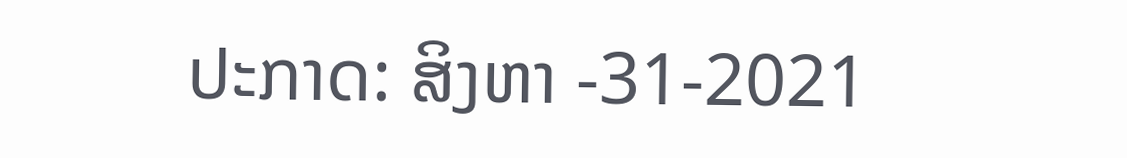ປະກາດ: ສິງຫາ -31-2021